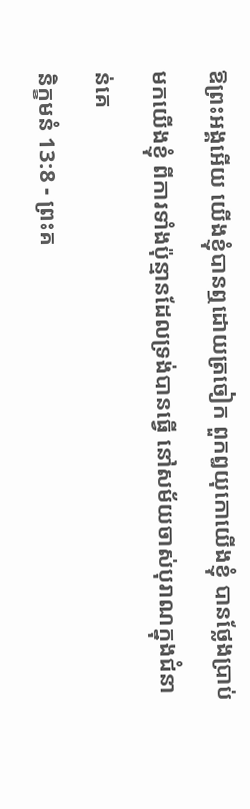ឱព្រះអង្គអើយ យើងខ្ញុំបានឮដោយត្រចៀក ពួកឰយុកោយើងខ្ញុំ បានថ្លែងប្រាប់មកយើងខ្ញុំ ពីការទាំងប៉ុន្មានដែលទ្រង់បានធ្វើ នៅសម័យចាស់បុរាណក្នុងជំនាន់គេ
និក្ខមនំ 13:8 - ព្រះគ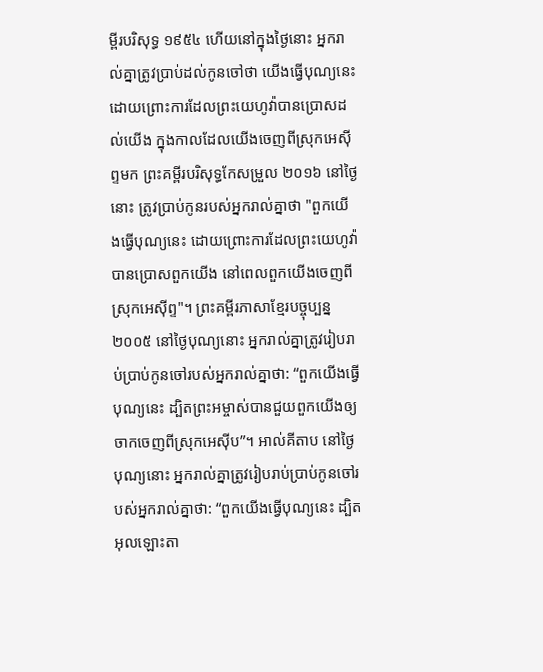ម្ពីរបរិសុទ្ធ ១៩៥៤ ហើយនៅក្នុងថ្ងៃនោះ អ្នករាល់គ្នាត្រូវប្រាប់ដល់កូនចៅថា យើងធ្វើបុណ្យនេះ ដោយព្រោះការដែលព្រះយេហូវ៉ាបានប្រោសដល់យើង ក្នុងកាលដែលយើងចេញពីស្រុកអេស៊ីព្ទមក ព្រះគម្ពីរបរិសុទ្ធកែសម្រួល ២០១៦ នៅថ្ងៃនោះ ត្រូវប្រាប់កូនរបស់អ្នករាល់គ្នាថា "ពួកយើងធ្វើបុណ្យនេះ ដោយព្រោះការដែលព្រះយេហូវ៉ាបានប្រោសពួកយើង នៅពេលពួកយើងចេញពីស្រុកអេស៊ីព្ទ"។ ព្រះគម្ពីរភាសាខ្មែរបច្ចុប្បន្ន ២០០៥ នៅថ្ងៃបុណ្យនោះ អ្នករាល់គ្នាត្រូវរៀបរាប់ប្រាប់កូនចៅរបស់អ្នករាល់គ្នាថា: “ពួកយើងធ្វើបុណ្យនេះ ដ្បិតព្រះអម្ចាស់បានជួយពួកយើងឲ្យចាកចេញពីស្រុកអេស៊ីប”។ អាល់គីតាប នៅថ្ងៃបុណ្យនោះ អ្នករាល់គ្នាត្រូវរៀបរាប់ប្រាប់កូនចៅរបស់អ្នករាល់គ្នាថា: “ពួកយើងធ្វើបុណ្យនេះ ដ្បិតអុលឡោះតា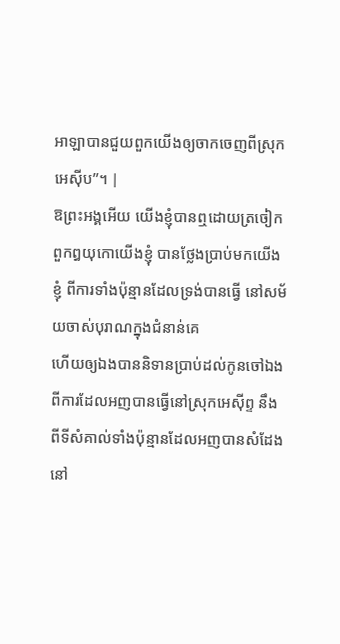អាឡាបានជួយពួកយើងឲ្យចាកចេញពីស្រុកអេស៊ីប”។ |
ឱព្រះអង្គអើយ យើងខ្ញុំបានឮដោយត្រចៀក ពួកឰយុកោយើងខ្ញុំ បានថ្លែងប្រាប់មកយើងខ្ញុំ ពីការទាំងប៉ុន្មានដែលទ្រង់បានធ្វើ នៅសម័យចាស់បុរាណក្នុងជំនាន់គេ
ហើយឲ្យឯងបាននិទានប្រាប់ដល់កូនចៅឯងពីការដែលអញបានធ្វើនៅស្រុកអេស៊ីព្ទ នឹងពីទីសំគាល់ទាំងប៉ុន្មានដែលអញបានសំដែងនៅ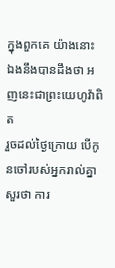ក្នុងពួកគេ យ៉ាងនោះ ឯងនឹងបានដឹងថា អញនេះជាព្រះយេហូវ៉ាពិត
រួចដល់ថ្ងៃក្រោយ បើកូនចៅរបស់អ្នករាល់គ្នាសួរថា ការ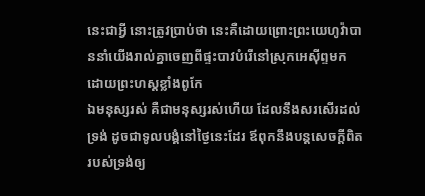នេះជាអ្វី នោះត្រូវប្រាប់ថា នេះគឺដោយព្រោះព្រះយេហូវ៉ាបាននាំយើងរាល់គ្នាចេញពីផ្ទះបាវបំរើនៅស្រុកអេស៊ីព្ទមក ដោយព្រះហស្តខ្លាំងពូកែ
ឯមនុស្សរស់ គឺជាមនុស្សរស់ហើយ ដែលនឹងសរសើរដល់ទ្រង់ ដូចជាទូលបង្គំនៅថ្ងៃនេះដែរ ឪពុកនឹងបន្តសេចក្ដីពិតរបស់ទ្រង់ឲ្យ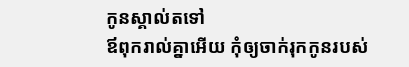កូនស្គាល់តទៅ
ឪពុករាល់គ្នាអើយ កុំឲ្យចាក់រុកកូនរបស់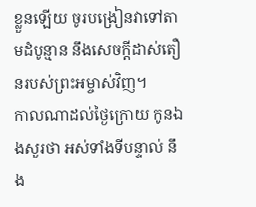ខ្លួនឡើយ ចូរបង្រៀនវាទៅតាមដំបូន្មាន នឹងសេចក្ដីដាស់តឿនរបស់ព្រះអម្ចាស់វិញ។
កាលណាដល់ថ្ងៃក្រោយ កូនឯងសួរថា អស់ទាំងទីបន្ទាល់ នឹង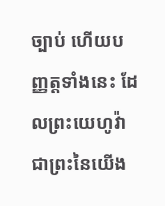ច្បាប់ ហើយបញ្ញត្តទាំងនេះ ដែលព្រះយេហូវ៉ាជាព្រះនៃយើង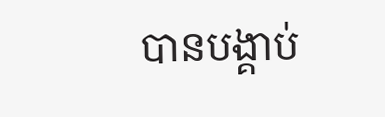បានបង្គាប់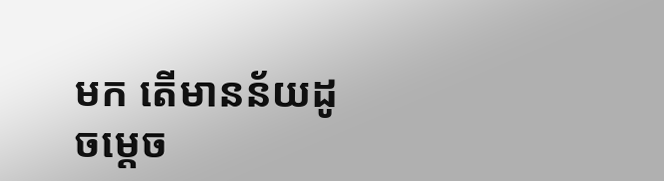មក តើមានន័យដូចម្តេច